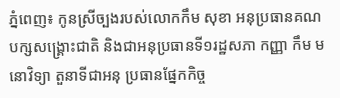ភ្នំពេញ៖ កូនស្រីច្បងរបស់លោកកឹម សុខា អនុប្រធានគណបក្សសង្គ្រោះជាតិ និងជាអនុប្រធានទី១រដ្ឋសភា កញ្ញា កឹម មនោវិទ្យា តួនាទីជាអនុ ប្រធានផ្នែកកិច្ច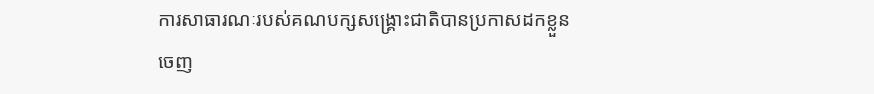ការសាធារណៈរបស់គណបក្សសង្គ្រោះជាតិបានប្រកាសដកខ្លួនចេញ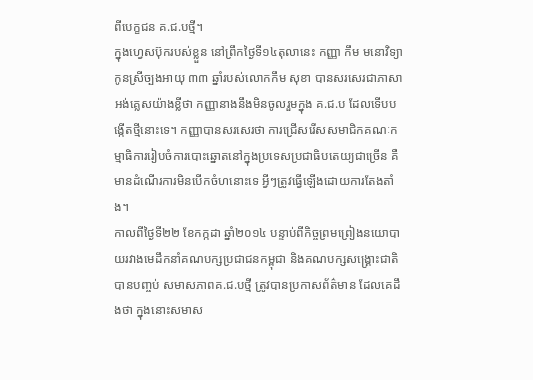ពីបេក្ខជន គ.ជ.បថ្មី។
ក្នុងហ្វេសប៊ុករបស់ខ្លួន នៅព្រឹកថ្ងៃទី១៤តុលានេះ កញ្ញា កឹម មនោវិទ្យា កូនស្រីច្បងអាយុ ៣៣ ឆ្នាំរបស់លោកកឹម សុខា បានសរសេរជាភាសាអង់គ្លេសយ៉ាងខ្លីថា កញ្ញានាងនឹងមិនចូលរួមក្នុង គ.ជ.ប ដែលទើបបង្កើតថ្មីនោះទេ។ កញ្ញាបានសរសេរថា ការជ្រើសរើសសមាជិកគណៈកម្មាធិការរៀបចំការបោះឆ្នោតនៅក្នុងប្រទេសប្រជាធិបតេយ្យជាច្រើន គឺមានដំណើរការមិនបើកចំហនោះទេ អ្វីៗត្រូវធ្វើឡើងដោយការតែងតាំង។
កាលពីថ្ងៃទី២២ ខែកក្កដា ឆ្នាំ២០១៤ បន្ទាប់ពីកិច្ចព្រមព្រៀងនយោបាយរវាងមេដឹកនាំគណបក្សប្រជាជនកម្ពុជា និងគណបក្សសង្គ្រោះជាតិបានបញ្ចប់ សមាសភាពគ.ជ.បថ្មី ត្រូវបានប្រកាសព័ត៌មាន ដែលគេដឹងថា ក្នុងនោះសមាស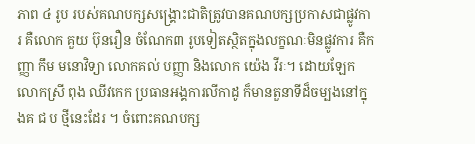ភាព ៤ រូប របស់គណបក្សសង្គ្រោះជាតិត្រូវបានគណបក្សប្រកាសជាផ្លូវការ គឺលោក គួយ ប៊ុនរឿន ចំណែក៣ រូបទៀតស្ថិតក្នុងលក្ខណៈមិនផ្លូវការ គឺកញ្ញា កឹម មនោវិទ្យា លោកគល់ បញ្ញា និងលោក យ៉េង វីរៈ។ ដោយឡែកលោកស្រី ពុង ឈីវកេក ប្រធានអង្គការលីកាដូ ក៏មានតួនាទីដ៏ចម្បងនៅក្នុងគ ជ ប ថ្មីនេះដែរ ។ ចំពោះគណបក្ស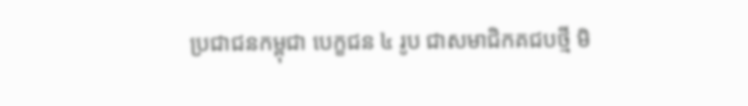ប្រជាជនកម្ពុជា បេក្ខជន ៤ រូប ជាសមាជិកគជបថ្មី មិ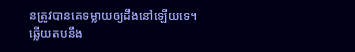នត្រូវបានគេទម្លាយឲ្យដឹងនៅឡើយទេ។
ឆ្លើយតបនឹង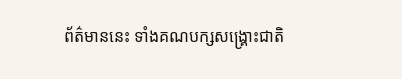ព័ត៌មាននេះ ទាំងគណបក្សសង្គ្រោះជាតិ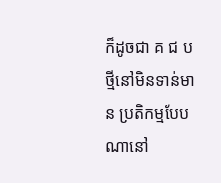ក៏ដូចជា គ ជ ប ថ្មីនៅមិនទាន់មាន ប្រតិកម្មបែបណានៅ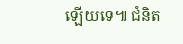ឡើយទេ៕ ជំនិត